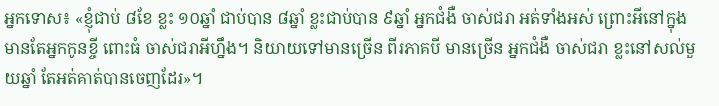អ្នកទោស៖ «ខ្ញុំជាប់ ៨ខែ ខ្លះ ១០ឆ្នាំ ជាប់បាន ៨ឆ្នាំ ខ្លះជាប់បាន ៩ឆ្នាំ អ្នកជំងឺ ចាស់ជរា អត់ទាំងអស់ ព្រោះអីនៅក្នុងមានតែអ្នកកូនខ្ចី ពោះធំ ចាស់ជរាអីហ្នឹង។ និយាយទៅមានច្រើន ពីរភាគបី មានច្រើន អ្នកជំងឺ ចាស់ជរា ខ្លះនៅសល់មួយឆ្នាំ តែអត់គាត់បានចេញដែរ»។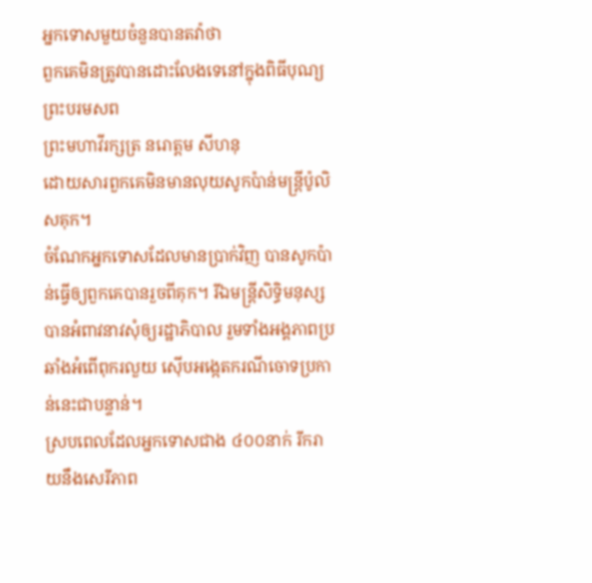អ្នកទោសមួយចំនួនបានតវ៉ាថា
ពួកគេមិនត្រូវបានដោះលែងទេនៅក្នុងពិធីបុណ្យព្រះបរមសព
ព្រះមហាវីរក្សត្រ នរោត្តម សីហនុ
ដោយសារពួកគេមិនមានលុយសូកប៉ាន់មន្ត្រីប៉ូលិសគុក។
ចំណែកអ្នកទោសដែលមានប្រាក់វិញ បានសូកប៉ាន់ធ្វើឲ្យពួកគេបានរួចពីគុក។ រីឯមន្ត្រីសិទ្ធិមនុស្ស បានអំពាវនាវសុំឲ្យរដ្ឋាភិបាល រួមទាំងអង្គភាពប្រឆាំងអំពើពុករលួយ ស៊ើបអង្កេតករណីចោទប្រកាន់នេះជាបន្ទាន់។
ស្របពេលដែលអ្នកទោសជាង ៤០០នាក់ រីករាយនឹងសេរីភាព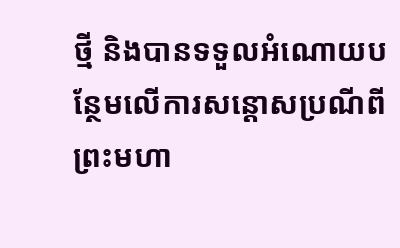ថ្មី និងបានទទួលអំណោយបន្ថែមលើការសន្ដោសប្រណីពីព្រះមហា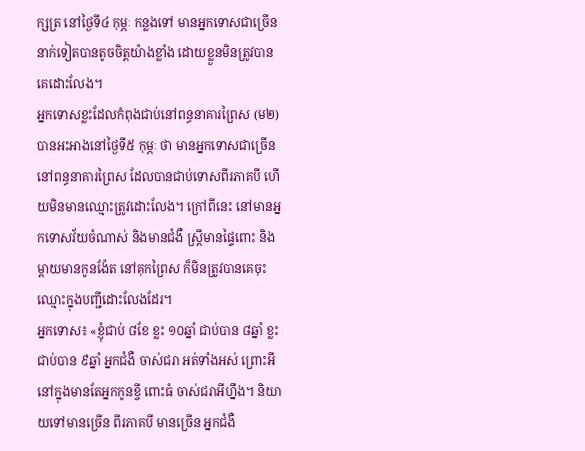ក្សត្រ នៅថ្ងៃទី៤ កុម្ភៈ កន្លងទៅ មានអ្នកទោសជាច្រើននាក់ទៀតបានតូចចិត្តយ៉ាងខ្លាំង ដោយខ្លួនមិនត្រូវបានគេដោះលែង។
អ្នកទោសខ្លះដែលកំពុងជាប់នៅពន្ធនាគារព្រៃស (ម២) បានអះអាងនៅថ្ងៃទី៥ កុម្ភៈ ថា មានអ្នកទោសជាច្រើននៅពន្ធនាគារព្រៃស ដែលបានជាប់ទោសពីរភាគបី ហើយមិនមានឈ្មោះត្រូវដោះលែង។ ក្រៅពីនេះ នៅមានអ្នកទោសវ័យចំណាស់ និងមានជំងឺ ស្ត្រីមានផ្ទៃពោះ និងម្ដាយមានកូនង៉ែត នៅគុកព្រៃស ក៏មិនត្រូវបានគេចុះឈ្មោះក្នុងបញ្ជីដោះលែងដែរ។
អ្នកទោស៖ «ខ្ញុំជាប់ ៨ខែ ខ្លះ ១០ឆ្នាំ ជាប់បាន ៨ឆ្នាំ ខ្លះជាប់បាន ៩ឆ្នាំ អ្នកជំងឺ ចាស់ជរា អត់ទាំងអស់ ព្រោះអីនៅក្នុងមានតែអ្នកកូនខ្ចី ពោះធំ ចាស់ជរាអីហ្នឹង។ និយាយទៅមានច្រើន ពីរភាគបី មានច្រើន អ្នកជំងឺ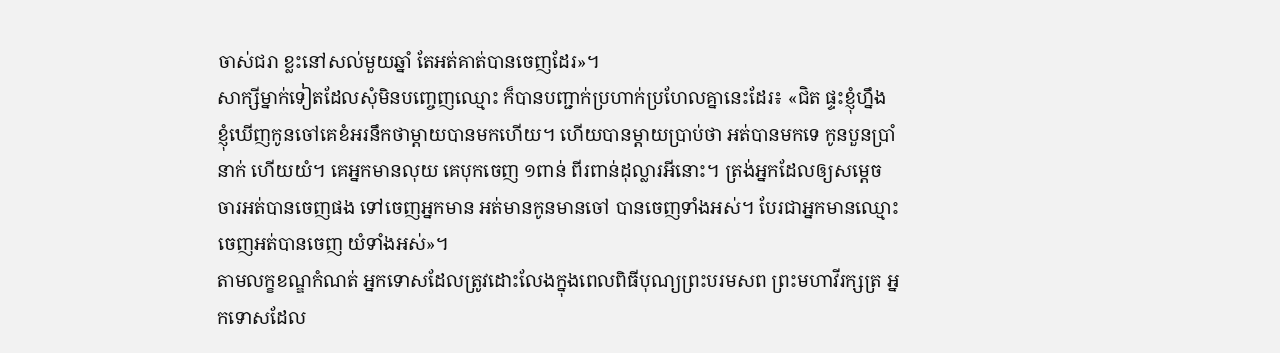ចាស់ជរា ខ្លះនៅសល់មួយឆ្នាំ តែអត់គាត់បានចេញដែរ»។
សាក្សីម្នាក់ទៀតដែលសុំមិនបញ្ចេញឈ្មោះ ក៏បានបញ្ជាក់ប្រហាក់ប្រហែលគ្នានេះដែរ៖ «ជិត ផ្ទះខ្ញុំហ្នឹង ខ្ញុំឃើញកូនចៅគេខំអរនឹកថាម្ដាយបានមកហើយ។ ហើយបានម្ដាយប្រាប់ថា អត់បានមកទេ កូនបួនប្រាំនាក់ ហើយយំ។ គេអ្នកមានលុយ គេបុកចេញ ១ពាន់ ពីរពាន់ដុល្លារអីនោះ។ ត្រង់អ្នកដែលឲ្យសម្ដេចចារអត់បានចេញផង ទៅចេញអ្នកមាន អត់មានកូនមានចៅ បានចេញទាំងអស់។ បែរជាអ្នកមានឈ្មោះ ចេញអត់បានចេញ យំទាំងអស់»។
តាមលក្ខខណ្ឌកំណត់ អ្នកទោសដែលត្រូវដោះលែងក្នុងពេលពិធីបុណ្យព្រះបរមសព ព្រះមហាវីរក្សត្រ អ្នកទោសដែល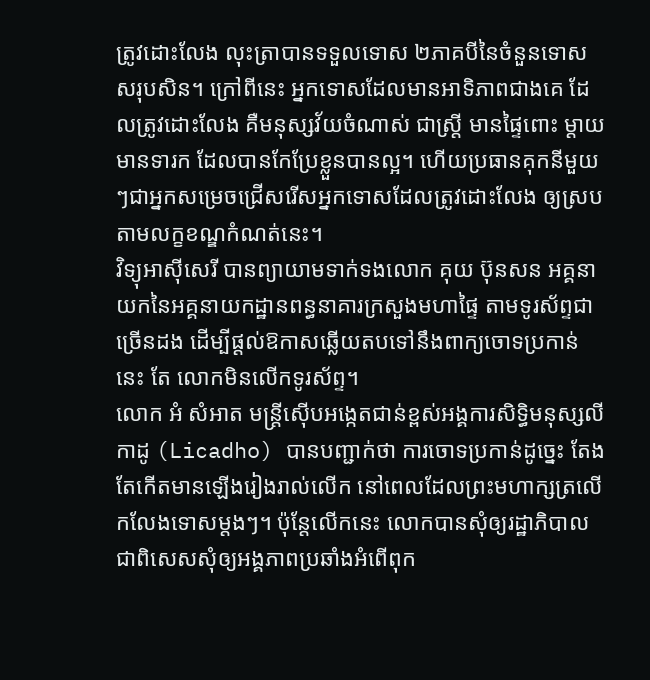ត្រូវដោះលែង លុះត្រាបានទទួលទោស ២ភាគបីនៃចំនួនទោសសរុបសិន។ ក្រៅពីនេះ អ្នកទោសដែលមានអាទិភាពជាងគេ ដែលត្រូវដោះលែង គឺមនុស្សវ័យចំណាស់ ជាស្ត្រី មានផ្ទៃពោះ ម្ដាយមានទារក ដែលបានកែប្រែខ្លួនបានល្អ។ ហើយប្រធានគុកនីមួយៗជាអ្នកសម្រេចជ្រើសរើសអ្នកទោសដែលត្រូវដោះលែង ឲ្យស្របតាមលក្ខខណ្ឌកំណត់នេះ។
វិទ្យុអាស៊ីសេរី បានព្យាយាមទាក់ទងលោក គុយ ប៊ុនសន អគ្គនាយកនៃអគ្គនាយកដ្ឋានពន្ធនាគារក្រសួងមហាផ្ទៃ តាមទូរស័ព្ទជាច្រើនដង ដើម្បីផ្ដល់ឱកាសឆ្លើយតបទៅនឹងពាក្យចោទប្រកាន់នេះ តែ លោកមិនលើកទូរស័ព្ទ។
លោក អំ សំអាត មន្ត្រីស៊ើបអង្កេតជាន់ខ្ពស់អង្គការសិទ្ធិមនុស្សលីកាដូ (Licadho) បានបញ្ជាក់ថា ការចោទប្រកាន់ដូច្នេះ តែងតែកើតមានឡើងរៀងរាល់លើក នៅពេលដែលព្រះមហាក្សត្រលើកលែងទោសម្ដងៗ។ ប៉ុន្តែលើកនេះ លោកបានសុំឲ្យរដ្ឋាភិបាល ជាពិសេសសុំឲ្យអង្គភាពប្រឆាំងអំពើពុក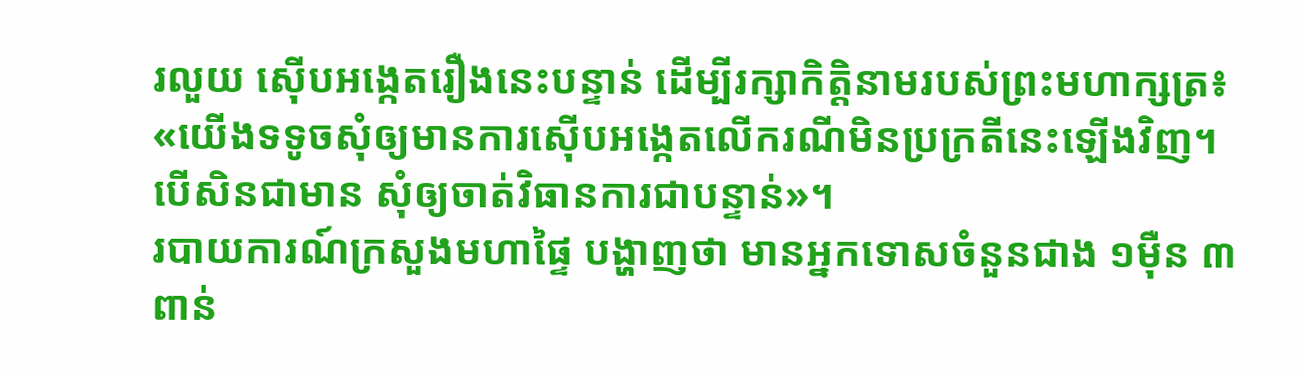រលួយ ស៊ើបអង្កេតរឿងនេះបន្ទាន់ ដើម្បីរក្សាកិត្តិនាមរបស់ព្រះមហាក្សត្រ៖ «យើងទទូចសុំឲ្យមានការស៊ើបអង្កេតលើករណីមិនប្រក្រតីនេះឡើងវិញ។ បើសិនជាមាន សុំឲ្យចាត់វិធានការជាបន្ទាន់»។
របាយការណ៍ក្រសួងមហាផ្ទៃ បង្ហាញថា មានអ្នកទោសចំនួនជាង ១ម៉ឺន ៣ពាន់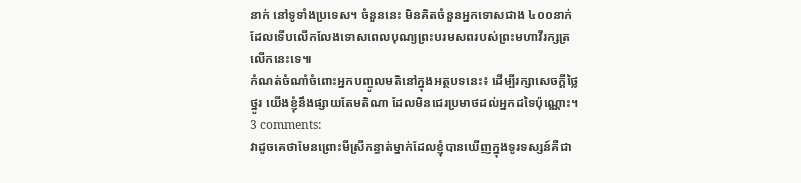នាក់ នៅទូទាំងប្រទេស។ ចំនួននេះ មិនគិតចំនួនអ្នកទោសជាង ៤០០នាក់ដែលទើបលើកលែងទោសពេលបុណ្យព្រះបរមសពរបស់ព្រះមហាវីរក្សត្រ លើកនេះទេ៕
កំណត់ចំណាំចំពោះអ្នកបញ្ចូលមតិនៅក្នុងអត្ថបទនេះ៖ ដើម្បីរក្សាសេចក្ដីថ្លៃថ្នូរ យើងខ្ញុំនឹងផ្សាយតែមតិណា ដែលមិនជេរប្រមាថដល់អ្នកដទៃប៉ុណ្ណោះ។
3 comments:
វាដូចគេថាមែនព្រោះមីស្រីកន្ធាត់ម្នាក់ដែលខ្ញុំបានឃើញក្នុងទូរទស្សន៍គឺជា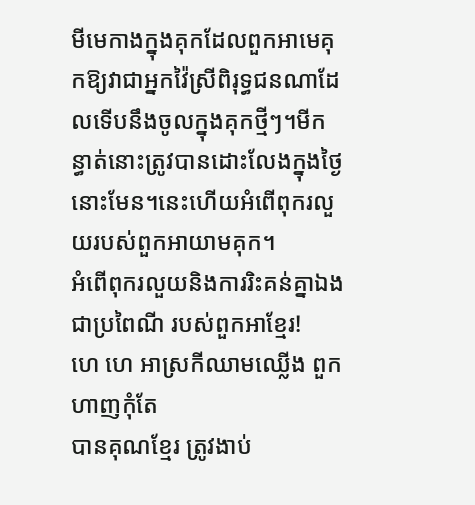មីមេកាងក្នុងគុកដែលពួកអាមេគុកឱ្យវាជាអ្នកវ៉ៃស្រីពិរុទ្ធជនណាដែលទើបនឹងចូលក្នុងគុកថ្មីៗ។មីកន្ធាត់នោះត្រូវបានដោះលែងក្នុងថ្ងៃនោះមែន។នេះហើយអំពើពុករលួយរបស់ពួកអាយាមគុក។
អំពើពុករលួយនិងការរិះគន់គ្នាឯង ជាប្រពៃណី របស់ពួកអាខ្មែរ!
ហេ ហេ អាស្រកីឈាមឈ្លើង ពួកហាញកុំតែ
បានគុណខ្មែរ ត្រូវងាប់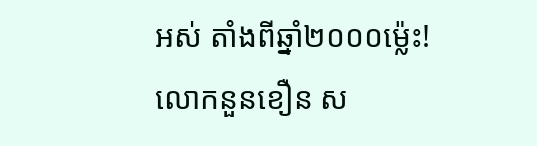អស់ តាំងពីឆ្នាំ២០០០ម៉្លេះ!
លោកនួនខឿន ស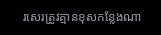រសេរត្រូវគ្មានខុសកន្លែងណា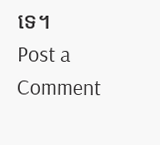ទេ។
Post a Comment